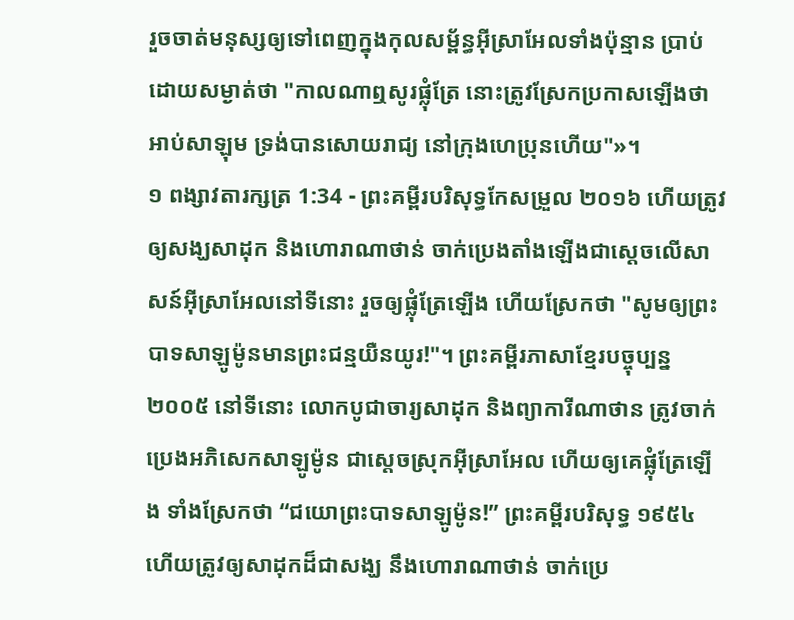រួចចាត់មនុស្សឲ្យទៅពេញក្នុងកុលសម្ព័ន្ធអ៊ីស្រាអែលទាំងប៉ុន្មាន ប្រាប់ដោយសម្ងាត់ថា "កាលណាឮសូរផ្លុំត្រែ នោះត្រូវស្រែកប្រកាសឡើងថា អាប់សាឡុម ទ្រង់បានសោយរាជ្យ នៅក្រុងហេប្រុនហើយ"»។
១ ពង្សាវតារក្សត្រ 1:34 - ព្រះគម្ពីរបរិសុទ្ធកែសម្រួល ២០១៦ ហើយត្រូវឲ្យសង្ឃសាដុក និងហោរាណាថាន់ ចាក់ប្រេងតាំងឡើងជាស្តេចលើសាសន៍អ៊ីស្រាអែលនៅទីនោះ រួចឲ្យផ្លុំត្រែឡើង ហើយស្រែកថា "សូមឲ្យព្រះបាទសាឡូម៉ូនមានព្រះជន្មយឺនយូរ!"។ ព្រះគម្ពីរភាសាខ្មែរបច្ចុប្បន្ន ២០០៥ នៅទីនោះ លោកបូជាចារ្យសាដុក និងព្យាការីណាថាន ត្រូវចាក់ប្រេងអភិសេកសាឡូម៉ូន ជាស្ដេចស្រុកអ៊ីស្រាអែល ហើយឲ្យគេផ្លុំត្រែឡើង ទាំងស្រែកថា “ជយោព្រះបាទសាឡូម៉ូន!” ព្រះគម្ពីរបរិសុទ្ធ ១៩៥៤ ហើយត្រូវឲ្យសាដុកដ៏ជាសង្ឃ នឹងហោរាណាថាន់ ចាក់ប្រេ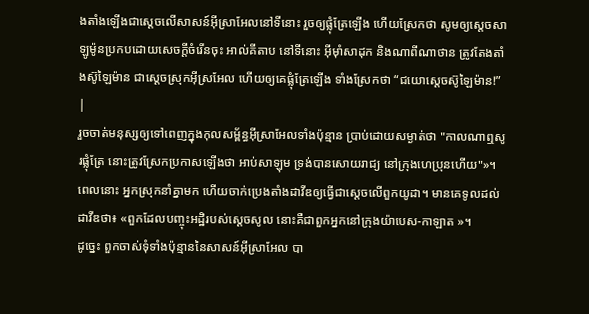ងតាំងឡើងជាស្តេចលើសាសន៍អ៊ីស្រាអែលនៅទីនោះ រួចឲ្យផ្លុំត្រែឡើង ហើយស្រែកថា សូមឲ្យស្តេចសាឡូម៉ូនប្រកបដោយសេចក្ដីចំរើនចុះ អាល់គីតាប នៅទីនោះ អ៊ីមុាំសាដុក និងណាពីណាថាន ត្រូវតែងតាំងស៊ូឡៃម៉ាន ជាស្តេចស្រុកអ៊ីស្រអែល ហើយឲ្យគេផ្លុំត្រែឡើង ទាំងស្រែកថា “ជយោស្តេចស៊ូឡៃម៉ាន!” |
រួចចាត់មនុស្សឲ្យទៅពេញក្នុងកុលសម្ព័ន្ធអ៊ីស្រាអែលទាំងប៉ុន្មាន ប្រាប់ដោយសម្ងាត់ថា "កាលណាឮសូរផ្លុំត្រែ នោះត្រូវស្រែកប្រកាសឡើងថា អាប់សាឡុម ទ្រង់បានសោយរាជ្យ នៅក្រុងហេប្រុនហើយ"»។
ពេលនោះ អ្នកស្រុកនាំគ្នាមក ហើយចាក់ប្រេងតាំងដាវីឌឲ្យធ្វើជាស្តេចលើពួកយូដា។ មានគេទូលដល់ដាវីឌថា៖ «ពួកដែលបញ្ចុះអដ្ឋិរបស់ស្ដេចសូល នោះគឺជាពួកអ្នកនៅក្រុងយ៉ាបេស-កាឡាត »។
ដូច្នេះ ពួកចាស់ទុំទាំងប៉ុន្មាននៃសាសន៍អ៊ីស្រាអែល បា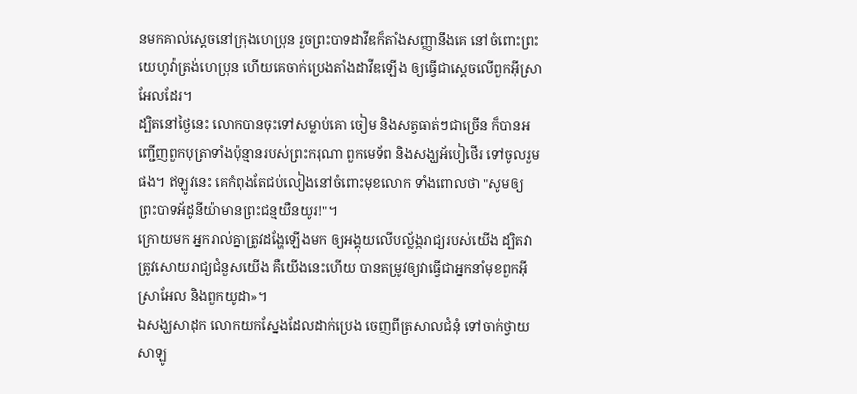នមកគាល់ស្តេចនៅក្រុងហេប្រុន រួចព្រះបាទដាវីឌក៏តាំងសញ្ញានឹងគេ នៅចំពោះព្រះយេហូវ៉ាត្រង់ហេប្រុន ហើយគេចាក់ប្រេងតាំងដាវីឌឡើង ឲ្យធ្វើជាស្តេចលើពួកអ៊ីស្រាអែលដែរ។
ដ្បិតនៅថ្ងៃនេះ លោកបានចុះទៅសម្លាប់គោ ចៀម និងសត្វធាត់ៗជាច្រើន ក៏បានអញ្ជើញពួកបុត្រាទាំងប៉ុន្មានរបស់ព្រះករុណា ពួកមេទ័ព និងសង្ឃអ័បៀថើរ ទៅចូលរួមផង។ ឥឡូវនេះ គេកំពុងតែជប់លៀងនៅចំពោះមុខលោក ទាំងពោលថា "សូមឲ្យព្រះបាទអ័ដូនីយ៉ាមានព្រះជន្មយឺនយូរ!"។
ក្រោយមក អ្នករាល់គ្នាត្រូវដង្ហែឡើងមក ឲ្យអង្គុយលើបល្ល័ង្ករាជ្យរបស់យើង ដ្បិតវាត្រូវសោយរាជ្យជំនួសយើង គឺយើងនេះហើយ បានតម្រូវឲ្យវាធ្វើជាអ្នកនាំមុខពួកអ៊ីស្រាអែល និងពួកយូដា»។
ឯសង្ឃសាដុក លោកយកស្នែងដែលដាក់ប្រេង ចេញពីត្រសាលជំនុំ ទៅចាក់ថ្វាយសាឡូ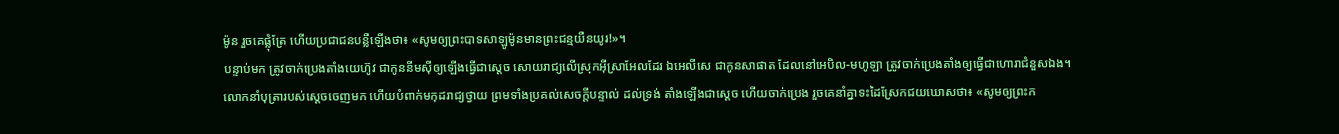ម៉ូន រួចគេផ្លុំត្រែ ហើយប្រជាជនបន្លឺឡើងថា៖ «សូមឲ្យព្រះបាទសាឡូម៉ូនមានព្រះជន្មយឺនយូរ!»។
បន្ទាប់មក ត្រូវចាក់ប្រេងតាំងយេហ៊ូវ ជាកូននីមស៊ីឲ្យឡើងធ្វើជាស្តេច សោយរាជ្យលើស្រុកអ៊ីស្រាអែលដែរ ឯអេលីសេ ជាកូនសាផាត ដែលនៅអេបិល-មហូឡា ត្រូវចាក់ប្រេងតាំងឲ្យធ្វើជាហោរាជំនួសឯង។
លោកនាំបុត្រារបស់ស្ដេចចេញមក ហើយបំពាក់មកុដរាជ្យថ្វាយ ព្រមទាំងប្រគល់សេចក្ដីបន្ទាល់ ដល់ទ្រង់ តាំងឡើងជាស្ដេច ហើយចាក់ប្រេង រួចគេនាំគ្នាទះដៃស្រែកជយឃោសថា៖ «សូមឲ្យព្រះក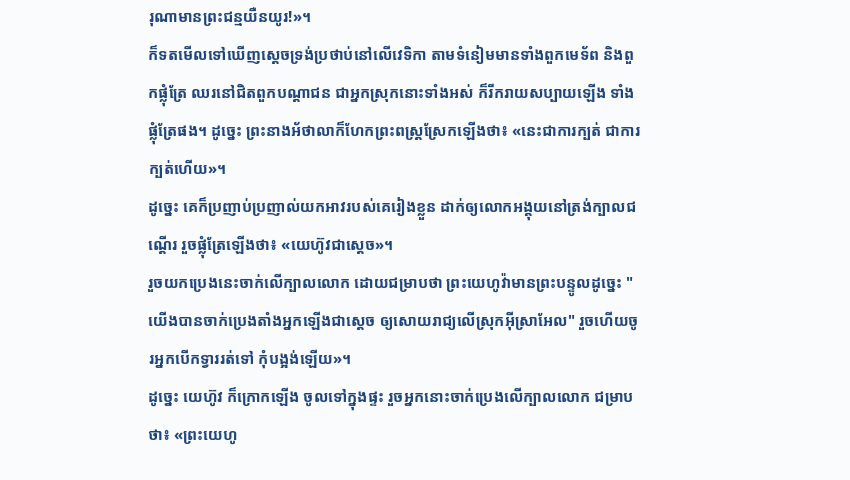រុណាមានព្រះជន្មយឺនយូរ!»។
ក៏ទតមើលទៅឃើញស្ដេចទ្រង់ប្រថាប់នៅលើវេទិកា តាមទំនៀមមានទាំងពួកមេទ័ព និងពួកផ្លុំត្រែ ឈរនៅជិតពួកបណ្ដាជន ជាអ្នកស្រុកនោះទាំងអស់ ក៏រីករាយសប្បាយឡើង ទាំងផ្លុំត្រែផង។ ដូច្នេះ ព្រះនាងអ័ថាលាក៏ហែកព្រះពស្រ្តស្រែកឡើងថា៖ «នេះជាការក្បត់ ជាការក្បត់ហើយ»។
ដូច្នេះ គេក៏ប្រញាប់ប្រញាល់យកអាវរបស់គេរៀងខ្លួន ដាក់ឲ្យលោកអង្គុយនៅត្រង់ក្បាលជណ្តើរ រួចផ្លុំត្រែឡើងថា៖ «យេហ៊ូវជាស្តេច»។
រួចយកប្រេងនេះចាក់លើក្បាលលោក ដោយជម្រាបថា ព្រះយេហូវ៉ាមានព្រះបន្ទូលដូច្នេះ "យើងបានចាក់ប្រេងតាំងអ្នកឡើងជាស្តេច ឲ្យសោយរាជ្យលើស្រុកអ៊ីស្រាអែល" រួចហើយចូរអ្នកបើកទ្វាររត់ទៅ កុំបង្អង់ឡើយ»។
ដូច្នេះ យេហ៊ូវ ក៏ក្រោកឡើង ចូលទៅក្នុងផ្ទះ រួចអ្នកនោះចាក់ប្រេងលើក្បាលលោក ជម្រាបថា៖ «ព្រះយេហូ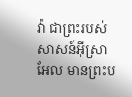វ៉ា ជាព្រះរបស់សាសន៍អ៊ីស្រាអែល មានព្រះប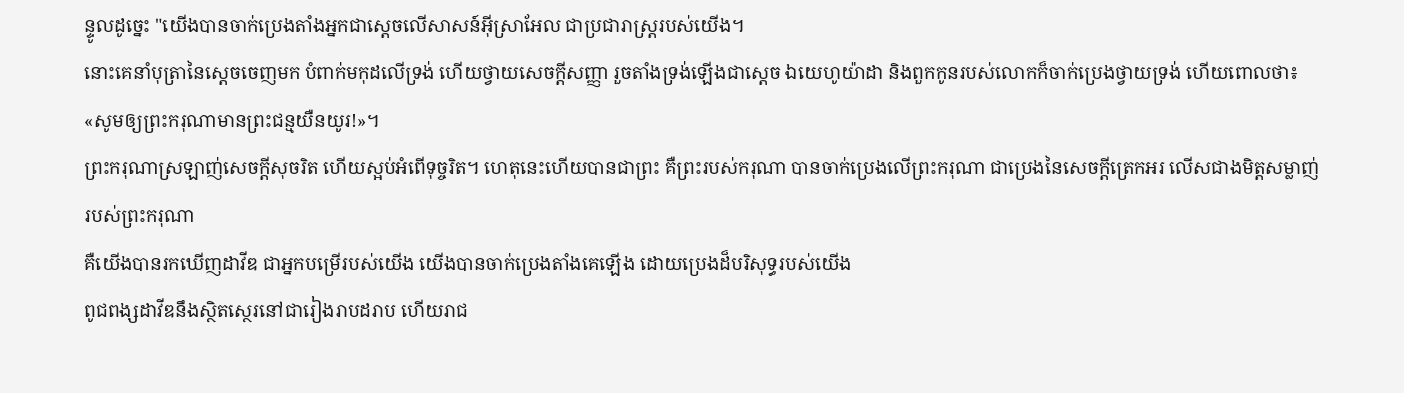ន្ទូលដូច្នេះ "យើងបានចាក់ប្រេងតាំងអ្នកជាស្តេចលើសាសន៍អ៊ីស្រាអែល ជាប្រជារាស្ត្ររបស់យើង។
នោះគេនាំបុត្រានៃស្តេចចេញមក បំពាក់មកុដលើទ្រង់ ហើយថ្វាយសេចក្ដីសញ្ញា រួចតាំងទ្រង់ឡើងជាស្តេច ឯយេហូយ៉ាដា និងពួកកូនរបស់លោកក៏ចាក់ប្រេងថ្វាយទ្រង់ ហើយពោលថា៖ «សូមឲ្យព្រះករុណាមានព្រះជន្មយឺនយូរ!»។
ព្រះករុណាស្រឡាញ់សេចក្ដីសុចរិត ហើយស្អប់អំពើទុច្ចរិត។ ហេតុនេះហើយបានជាព្រះ គឺព្រះរបស់ករុណា បានចាក់ប្រេងលើព្រះករុណា ជាប្រេងនៃសេចក្ដីត្រេកអរ លើសជាងមិត្តសម្លាញ់របស់ព្រះករុណា
គឺយើងបានរកឃើញដាវីឌ ជាអ្នកបម្រើរបស់យើង យើងបានចាក់ប្រេងតាំងគេឡើង ដោយប្រេងដ៏បរិសុទ្ធរបស់យើង
ពូជពង្សដាវីឌនឹងស្ថិតស្ថេរនៅជារៀងរាបដរាប ហើយរាជ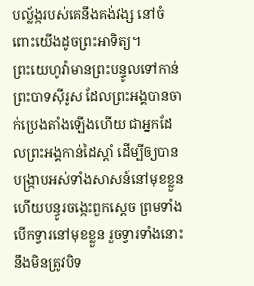បល្ល័ង្ករបស់គេនឹងគង់វង្ស នៅចំពោះយើងដូចព្រះអាទិត្យ។
ព្រះយេហូវ៉ាមានព្រះបន្ទូលទៅកាន់ព្រះបាទស៊ីរូស ដែលព្រះអង្គបានចាក់ប្រេងតាំងឡើងហើយ ជាអ្នកដែលព្រះអង្គកាន់ដៃស្តាំ ដើម្បីឲ្យបានបង្ក្រាបអស់ទាំងសាសន៍នៅមុខខ្លួន ហើយបន្ធូរចង្កេះពួកស្តេច ព្រមទាំងបើកទ្វារនៅមុខខ្លួន រួចទ្វារទាំងនោះនឹងមិនត្រូវបិទ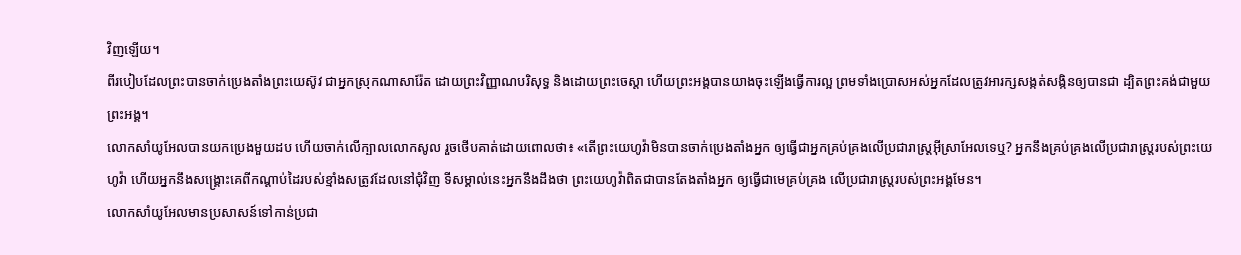វិញឡើយ។
ពីរបៀបដែលព្រះបានចាក់ប្រេងតាំងព្រះយេស៊ូវ ជាអ្នកស្រុកណាសារ៉ែត ដោយព្រះវិញ្ញាណបរិសុទ្ធ និងដោយព្រះចេស្តា ហើយព្រះអង្គបានយាងចុះឡើងធ្វើការល្អ ព្រមទាំងប្រោសអស់អ្នកដែលត្រូវអារក្សសង្កត់សង្កិនឲ្យបានជា ដ្បិតព្រះគង់ជាមួយព្រះអង្គ។
លោកសាំយូអែលបានយកប្រេងមួយដប ហើយចាក់លើក្បាលលោកសូល រួចថើបគាត់ដោយពោលថា៖ «តើព្រះយេហូវ៉ាមិនបានចាក់ប្រេងតាំងអ្នក ឲ្យធ្វើជាអ្នកគ្រប់គ្រងលើប្រជារាស្ត្រអ៊ីស្រាអែលទេឬ? អ្នកនឹងគ្រប់គ្រងលើប្រជារាស្រ្តរបស់ព្រះយេហូវ៉ា ហើយអ្នកនឹងសង្គ្រោះគេពីកណ្ដាប់ដៃរបស់ខ្មាំងសត្រូវដែលនៅជុំវិញ ទីសម្គាល់នេះអ្នកនឹងដឹងថា ព្រះយេហូវ៉ាពិតជាបានតែងតាំងអ្នក ឲ្យធ្វើជាមេគ្រប់គ្រង លើប្រជារាស្ត្ររបស់ព្រះអង្គមែន។
លោកសាំយូអែលមានប្រសាសន៍ទៅកាន់ប្រជា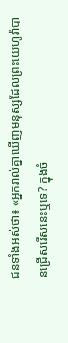ជនទាំងអស់ថា៖ «អ្នករាល់គ្នាឃើញមនុស្សដែលព្រះយេហូវ៉ាបានជ្រើសរើសនេះឬទេ? ក្នុងចំ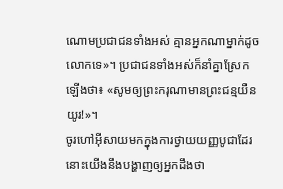ណោមប្រជាជនទាំងអស់ គ្មានអ្នកណាម្នាក់ដូចលោកទេ»។ ប្រជាជនទាំងអស់ក៏នាំគ្នាស្រែកឡើងថា៖ «សូមឲ្យព្រះករុណាមានព្រះជន្មយឺនយូរ!»។
ចូរហៅអ៊ីសាយមកក្នុងការថ្វាយយញ្ញបូជាដែរ នោះយើងនឹងបង្ហាញឲ្យអ្នកដឹងថា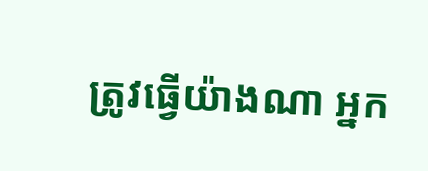ត្រូវធ្វើយ៉ាងណា អ្នក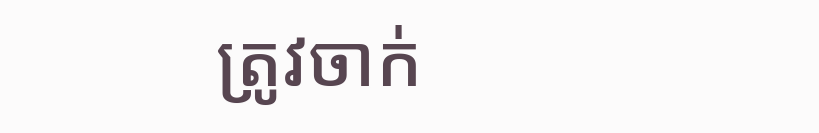ត្រូវចាក់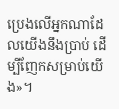ប្រេងលើអ្នកណាដែលយើងនឹងប្រាប់ ដើម្បីញែកសម្រាប់យើង»។